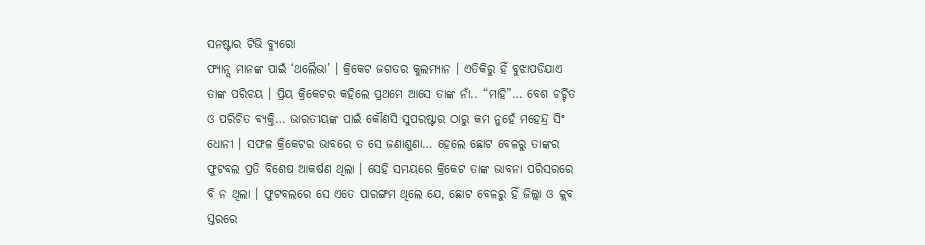ସନଷ୍ଟାର ଟିଭି ବ୍ୟୁରୋ
ଫ୍ୟାନ୍ସ ମାନଙ୍କ ପାଇଁ ‘ଥଲୈଭା’ । କ୍ରିକେଟ ଜଗତର କୁଲମ୍ୟାନ । ଏତିକିରୁ ହିଁ ବୁଝାପଡିଯାଏ ତାଙ୍କ ପରିଚୟ । ପ୍ରିୟ କ୍ରିକେଟର କହିଲେ ପ୍ରଥମେ ଆସେ ତାଙ୍କ ନାଁ.. “ମାହି”… ବେଶ ଚର୍ଚ୍ଚିତ ଓ ପରିଚିତ ବ୍ୟକ୍ତି… ଭାରତୀୟଙ୍କ ପାଇଁ କୌଣସି ସୁପରଷ୍ଟାର ଠାରୁ କମ ନୁହେଁ ମହେନ୍ଦ୍ର ସିଂ ଧୋନୀ । ସଫଳ କ୍ରିକେଟର ଭାବରେ ତ ସେ ଜଣାଶୁଣା… ହେଲେ ଛୋଟ ବେଳରୁ ତାଙ୍କର ଫୁଟବଲ ପ୍ରତି ବିଶେଷ ଆକର୍ଷଣ ଥିଲା । ସେହି ସମୟରେ କ୍ରିକେଟ ତାଙ୍କ ଭାବନା ପରିସରରେ ବି ନ ଥିଲା । ଫୁଟବଲରେ ସେ ଏତେ ପାରଙ୍ଗମ ଥିଲେ ଯେ, ଛୋଟ ବେଳରୁ ହିଁ ଜିଲ୍ଲା ଓ କ୍ଲବ ସ୍ତରରେ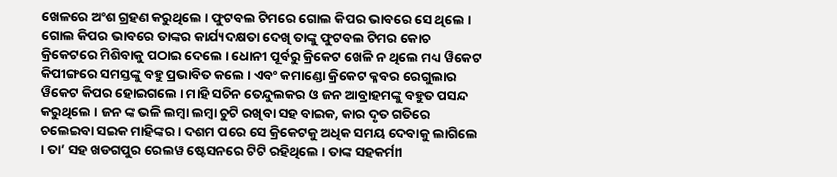ଖେଳରେ ଅଂଶ ଗ୍ରହଣ କରୁଥିଲେ । ଫୁଟବଲ ଟିମରେ ଗୋଲ କିପର ଭାବରେ ସେ ଥିଲେ । ଗୋଲ କିପର ଭାବରେ ତାଙ୍କର କାର୍ଯ୍ୟଦକ୍ଷତା ଦେଖି ତାଙ୍କୁ ଫୁଟବଲ ଟିମର କୋଚ କ୍ରିକେଟରେ ମିଶିବାକୁ ପଠାଇ ଦେଲେ । ଧୋନୀ ପୂର୍ବରୁ କ୍ରିକେଟ ଖେଳି ନ ଥିଲେ ମଧ୍ୟ ୱିକେଟ କିପୀଙ୍ଗରେ ସମସ୍ତଙ୍କୁ ବହୁ ପ୍ରଭାବିତ କଲେ । ଏବଂ କମାଣ୍ଡୋ କ୍ରିକେଟ କ୍ଳବର ରେଗୁଲାର ୱିକେଟ କିପର ହୋଇଗଲେ । ମାହି ସଚିନ ତେନ୍ଦୁଲକର ଓ ଜନ ଆବ୍ରାହମଙ୍କୁ ବହୁତ ପସନ୍ଦ କରୁଥିଲେ । ଜନ ଙ୍କ ଭଳି ଲମ୍ବା ଲମ୍ବା ଚୁଟି ରଖିବା ସହ ବାଇକ, କାର ଦୃତ ଗତିରେ ଚଲେଇବା ସଇକ ମାହିଙ୍କର । ଦଶମ ପରେ ସେ କ୍ରିକେଟକୁ ଅଧିକ ସମୟ ଦେବାକୁ ଲାଗିଲେ । ତା’ ସହ ଖଡଗପୁର ରେଲୱ ଷ୍ଟେସନରେ ଟିଟି ରହିଥିଲେ । ତାଙ୍କ ସହକର୍ମାୀ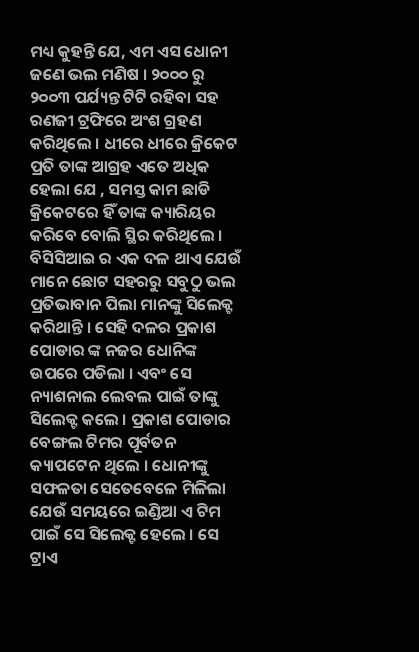ମଧ୍ୟ କୁହନ୍ତି ଯେ, ଏମ ଏସ ଧୋନୀ ଜଣେ ଭଲ ମଣିଷ । ୨୦୦୦ ରୁ ୨୦୦୩ ପର୍ଯ୍ୟନ୍ତ ଟିଟି ରହିବା ସହ ରଣଜୀ ଟ୍ରଫିରେ ଅଂଶ ଗ୍ରହଣ କରିଥିଲେ । ଧୀରେ ଧୀରେ କ୍ରିକେଟ ପ୍ରତି ତାଙ୍କ ଆଗ୍ରହ ଏତେ ଅଧିକ ହେଲା ଯେ , ସମସ୍ତ କାମ ଛାଡି କ୍ରିକେଟରେ ହିଁ ତାଙ୍କ କ୍ୟାରିୟର କରିବେ ବୋଲି ସ୍ଥିର କରିଥିଲେ । ବିସିସିଆଇ ର ଏକ ଦଳ ଥାଏ ଯେଉଁ ମାନେ ଛୋଟ ସହରରୁ ସବୁଠୁ ଭଲ ପ୍ରତିଭାବାନ ପିଲା ମାନଙ୍କୁ ସିଲେକ୍ଟ କରିଥାନ୍ତି । ସେହି ଦଳର ପ୍ରକାଶ ପୋଡାର ଙ୍କ ନଜର ଧୋନିଙ୍କ ଉପରେ ପଡିଲା । ଏବଂ ସେ ନ୍ୟାଶନାଲ ଲେବଲ ପାଇଁ ତାଙ୍କୁ ସିଲେକ୍ଟ କଲେ । ପ୍ରକାଶ ପୋଡାର ବେଙ୍ଗଲ ଟିମର ପୂର୍ବତନ କ୍ୟାପଟେନ ଥିଲେ । ଧୋନୀଙ୍କୁ ସଫଳତା ସେତେବେଳେ ମିଳିଲା ଯେଉଁ ସମୟରେ ଇଣ୍ଡିଆ ଏ ଟିମ ପାଇଁ ସେ ସିଲେକ୍ଟ ହେଲେ । ସେ ଟ୍ରାଏ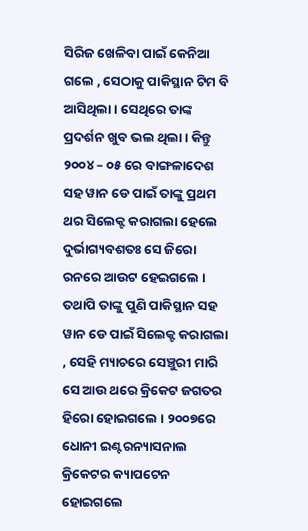ସିରିଜ ଖେଳିବା ପାଇଁ କେନିଆ ଗଲେ , ସେଠାକୁ ପାକିସ୍ଥାନ ଟିମ ବି ଆସିଥିଲା । ସେଥିରେ ତାଙ୍କ ପ୍ରଦର୍ଶନ ଖୁବ ଭଲ ଥିଲା । କିନ୍ତୁ ୨୦୦୪ – ୦୫ ରେ ବାଙ୍ଗଳାଦେଶ ସହ ୱାନ ଡେ ପାଇଁ ତାଙ୍କୁ ପ୍ରଥମ ଥର ସିଲେକ୍ଟ କରାଗଲା ହେଲେ ଦୁର୍ଭାଗ୍ୟବଶତଃ ସେ ଜିରୋ ରନରେ ଆଉଟ ହେଇଗଲେ । ତଥାପି ତାଙ୍କୁ ପୁଣି ପାକିସ୍ଥାନ ସହ ୱାନ ଡେ ପାଇଁ ସିଲେକ୍ଟ କରାଗଲା , ସେହି ମ୍ୟାଚରେ ସେଞ୍ଚୁରୀ ମାରି ସେ ଆଉ ଥରେ କ୍ରିକେଟ ଜଗତର ହିରୋ ହୋଇଗଲେ । ୨୦୦୭ରେ ଧୋନୀ ଇଣ୍ଟରନ୍ୟାସନାଲ କ୍ରିକେଟର କ୍ୟାପଟେନ ହୋଇଗଲେ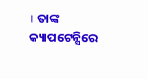। ତାଙ୍କ କ୍ୟାପଟେନ୍ସିରେ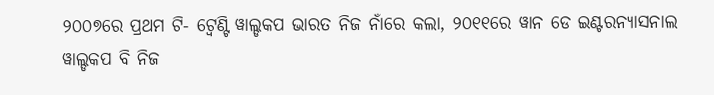୨୦୦୭ରେ ପ୍ରଥମ ଟି- ଟ୍ୱେଣ୍ଟି ୱାଲ୍ଡକପ ଭାରତ ନିଜ ନାଁରେ କଲା, ୨୦୧୧ରେ ୱାନ ଡେ ଇଣ୍ଟରନ୍ୟାସନାଲ ୱାଲ୍ଡକପ ବି ନିଜ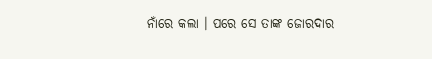ନାଁରେ କଲା । ପରେ ସେ ତାଙ୍କ ଜୋରଦାର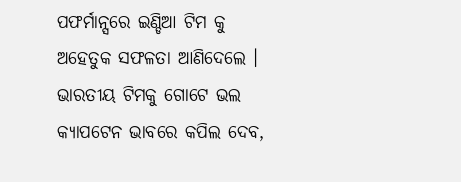ପଫର୍ମାନ୍ସରେ ଇଣ୍ଡିଆ ଟିମ କୁ ଅହେତୁକ ସଫଳତା ଆଣିଦେଲେ । ଭାରତୀୟ ଟିମକୁ ଗୋଟେ ଭଲ କ୍ୟାପଟେନ ଭାବରେ କପିଲ ଦେବ,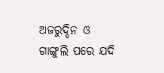ଅଜରୁଦ୍ଦିନ ଓ ଗାଙ୍ଗୁଲି ପରେ ଯଦି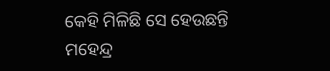କେହି ମିଳିଛି ସେ ହେଉଛନ୍ତି ମହେନ୍ଦ୍ର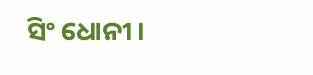ସିଂ ଧୋନୀ ।